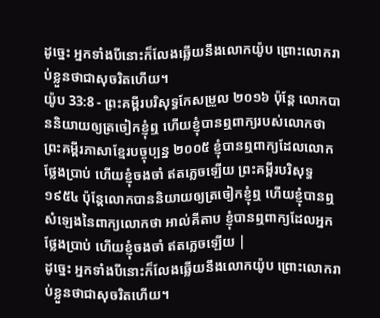ដូច្នេះ អ្នកទាំងបីនោះក៏លែងឆ្លើយនឹងលោកយ៉ូប ព្រោះលោករាប់ខ្លួនថាជាសុចរិតហើយ។
យ៉ូប 33:8 - ព្រះគម្ពីរបរិសុទ្ធកែសម្រួល ២០១៦ ប៉ុន្តែ លោកបាននិយាយឲ្យត្រចៀកខ្ញុំឮ ហើយខ្ញុំបានឮពាក្យរបស់លោកថា ព្រះគម្ពីរភាសាខ្មែរបច្ចុប្បន្ន ២០០៥ ខ្ញុំបានឮពាក្យដែលលោកថ្លែងប្រាប់ ហើយខ្ញុំចងចាំ ឥតភ្លេចឡើយ ព្រះគម្ពីរបរិសុទ្ធ ១៩៥៤ ប៉ុន្តែលោកបាននិយាយឲ្យត្រចៀកខ្ញុំឮ ហើយខ្ញុំបានឮសំឡេងនៃពាក្យលោកថា អាល់គីតាប ខ្ញុំបានឮពាក្យដែលអ្នកថ្លែងប្រាប់ ហើយខ្ញុំចងចាំ ឥតភ្លេចឡើយ |
ដូច្នេះ អ្នកទាំងបីនោះក៏លែងឆ្លើយនឹងលោកយ៉ូប ព្រោះលោករាប់ខ្លួនថាជាសុចរិតហើយ។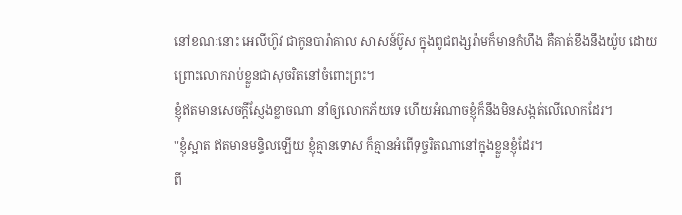នៅខណៈនោះ អេលីហ៊ូវ ជាកូនបារ៉ាគាល សាសន៍ប៊ូស ក្នុងពូជពង្សរ៉ាមក៏មានកំហឹង គឺគាត់ខឹងនឹងយ៉ូប ដោយព្រោះលោករាប់ខ្លួនជាសុចរិតនៅចំពោះព្រះ។
ខ្ញុំឥតមានសេចក្ដីស្ញែងខ្លាចណា នាំឲ្យលោកភ័យទេ ហើយអំណាចខ្ញុំក៏នឹងមិនសង្កត់លើលោកដែរ។
"ខ្ញុំស្អាត ឥតមានមន្ទិលឡើយ ខ្ញុំគ្មានទោស ក៏គ្មានអំពើទុច្ចរិតណានៅក្នុងខ្លួនខ្ញុំដែរ។
ពី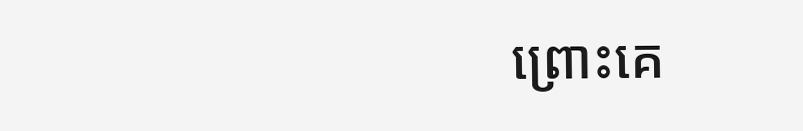ព្រោះគេ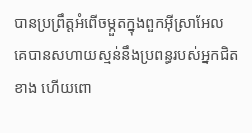បានប្រព្រឹត្តអំពើចម្កួតក្នុងពួកអ៊ីស្រាអែល គេបានសហាយស្មន់នឹងប្រពន្ធរបស់អ្នកជិតខាង ហើយពោ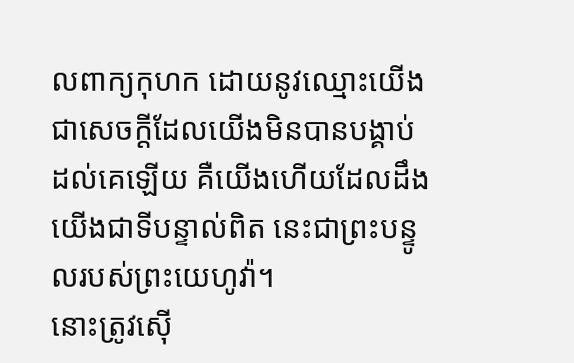លពាក្យកុហក ដោយនូវឈ្មោះយើង ជាសេចក្ដីដែលយើងមិនបានបង្គាប់ដល់គេឡើយ គឺយើងហើយដែលដឹង យើងជាទីបន្ទាល់ពិត នេះជាព្រះបន្ទូលរបស់ព្រះយេហូវ៉ា។
នោះត្រូវស៊ើ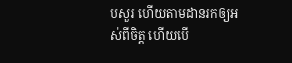បសួរ ហើយតាមដានរកឲ្យអស់ពីចិត្ត ហើយបើ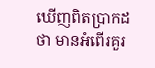ឃើញពិតប្រាកដថា មានអំពើរគួរ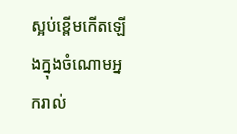ស្អប់ខ្ពើមកើតឡើងក្នុងចំណោមអ្នករាល់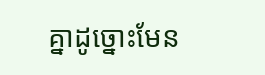គ្នាដូច្នោះមែន